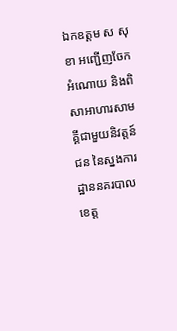ឯកឧត្តម ស សុខា អញ្ជើញចែកអំណោយ និងពិសាអាហារសាមគ្គីជាមួយនិវត្តន៍ជន នៃស្នងការដ្ឋាននគរបាលខេត្ត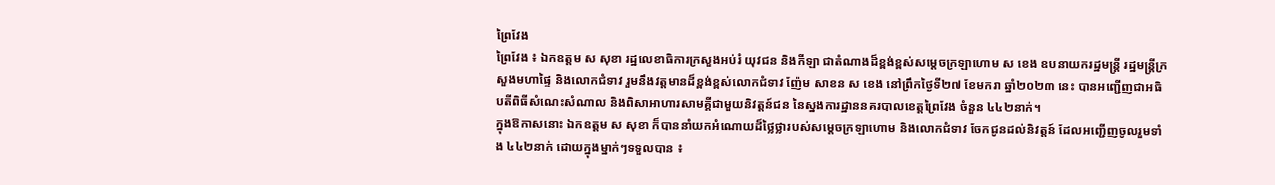ព្រៃវែង
ព្រៃវែង ៖ ឯកឧត្តម ស សុខា រដ្ឋលេខាធិការក្រសួងអប់រំ យុវជន និងកីឡា ជាតំណាងដ៏ខ្ពង់ខ្ពស់សម្តេចក្រឡាហោម ស ខេង ឧបនាយករដ្ឋមន្ត្រី រដ្ឋមន្ត្រីក្រសួងមហាផ្ទៃ និងលោកជំទាវ រួមនឹងវត្តមានដ៏ខ្ពង់ខ្ពស់លោកជំទាវ ញ៉ែម សាខន ស ខេង នៅព្រឹកថ្ងៃទី២៧ ខែមករា ឆ្នាំ២០២៣ នេះ បានអញ្ជើញជាអធិបតីពិធីសំណេះសំណាល និងពិសាអាហារសាមគ្គីជាមួយនិវត្តន៍ជន នៃស្នងការដ្ឋាននគរបាលខេត្តព្រៃវែង ចំនួន ៤៤២នាក់។
ក្នុងឱកាសនោះ ឯកឧត្តម ស សុខា ក៏បាននាំយកអំណោយដ៏ថ្លៃថ្លារបស់សម្តេចក្រឡាហោម និងលោកជំទាវ ចែកជូនដល់និវត្តន៍ ដែលអញ្ជើញចូលរួមទាំង ៤៤២នាក់ ដោយក្នុងម្នាក់ៗទទួលបាន ៖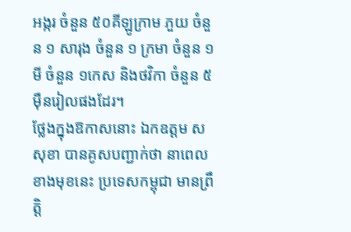អង្ករ ចំនួន ៥០គីឡូក្រាម ភួយ ចំនួន ១ សារុង ចំនួន ១ ក្រមា ចំនួន ១ មី ចំនួន ១កេស និងថវិកា ចំនួន ៥ម៉ឺនរៀលផងដែរ។
ថ្លែងក្នុងឱកាសនោះ ឯកឧត្តម ស សុខា បានគូសបញ្ជាក់ថា នាពេលខាងមុខនេះ ប្រទេសកម្ពុជា មានព្រឹត្តិ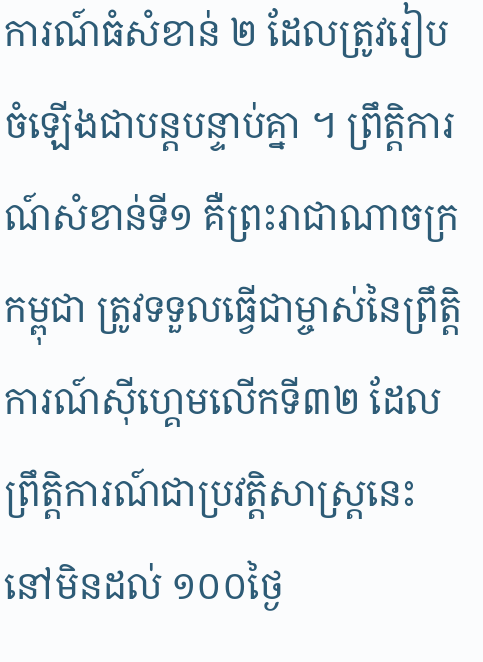ការណ៍ធំសំខាន់ ២ ដែលត្រូវរៀបចំឡើងជាបន្តបន្ទាប់គ្នា ។ ព្រឹត្តិការណ៍សំខាន់ទី១ គឺព្រះរាជាណាចក្រកម្ពុជា ត្រូវទទួលធ្វើជាម្ចាស់នៃព្រឹត្តិការណ៍ស៊ីហ្គេមលើកទី៣២ ដែលព្រឹត្តិការណ៍ជាប្រវត្តិសាស្ត្រនេះ នៅមិនដល់ ១០០ថ្ងៃ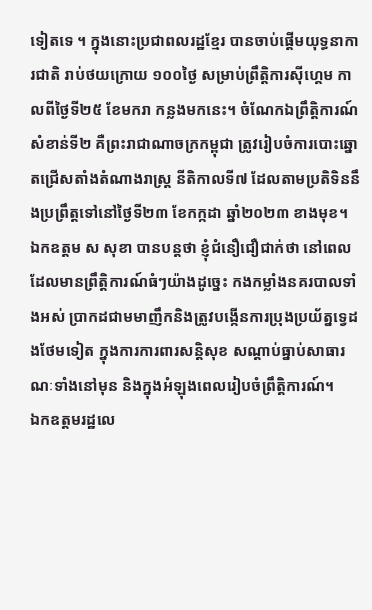ទៀតទេ ។ ក្នុងនោះប្រជាពលរដ្ឋខ្មែរ បានចាប់ផ្តើមយុទ្ធនាការជាតិ រាប់ថយក្រោយ ១០០ថ្ងៃ សម្រាប់ព្រឹត្តិការស៊ីហ្គេម កាលពីថ្ងៃទី២៥ ខែមករា កន្លងមកនេះ។ ចំណែកឯព្រឹត្តិការណ៍សំខាន់ទី២ គឺព្រះរាជាណាចក្រកម្ពុជា ត្រូវរៀបចំការបោះឆ្នោតជ្រើសតាំងតំណាងរាស្ត្រ នីតិកាលទី៧ ដែលតាមប្រតិទិននឹងប្រព្រឹត្តទៅនៅថ្ងៃទី២៣ ខែកក្កដា ឆ្នាំ២០២៣ ខាងមុខ។
ឯកឧត្តម ស សុខា បានបន្តថា ខ្ញុំជំនឿជឿជាក់ថា នៅពេលដែលមានព្រឹត្តិការណ៍ធំៗយ៉ាងដូច្នេះ កងកម្លាំងនគរបាលទាំងអស់ ប្រាកដជាមមាញឹកនិងត្រូវបង្កើនការប្រុងប្រយ័ត្នទ្វេដងថែមទៀត ក្នុងការការពារសន្តិសុខ សណ្តាប់ធ្នាប់សាធារណៈទាំងនៅមុន និងក្នុងអំឡុងពេលរៀបចំព្រឹត្តិការណ៍។
ឯកឧត្តមរដ្ឋលេ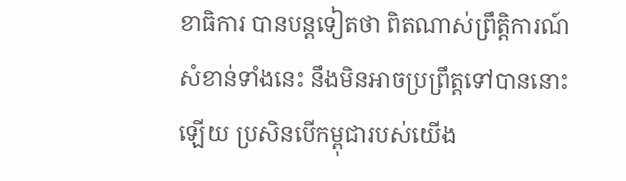ខាធិការ បានបន្តទៀតថា ពិតណាស់ព្រឹត្តិការណ៍សំខាន់ទាំងនេះ នឹងមិនអាចប្រព្រឹត្តទៅបាននោះឡើយ ប្រសិនបើកម្ពុជារបស់យើង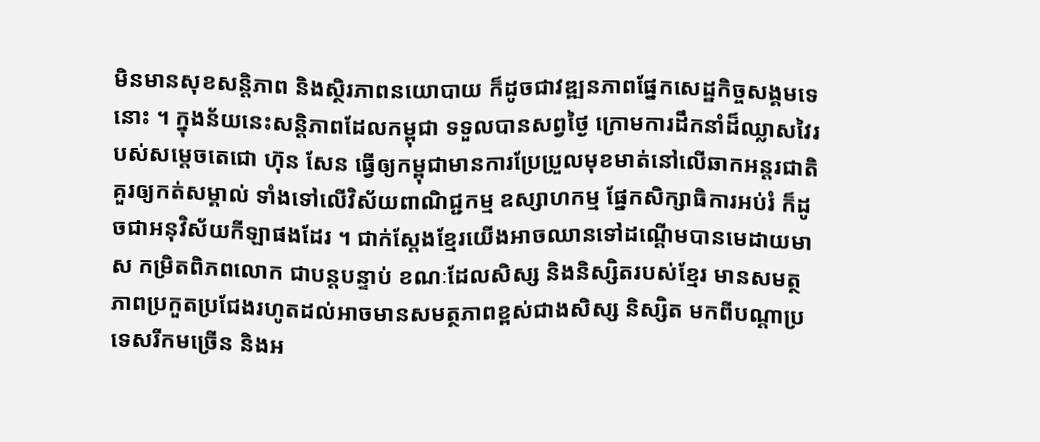មិនមានសុខសន្តិភាព និងស្ថិរភាពនយោបាយ ក៏ដូចជាវឌ្ឍនភាពផ្នែកសេដ្ឋកិច្ចសង្គមទេនោះ ។ ក្នុងន័យនេះសន្តិភាពដែលកម្ពុជា ទទួលបានសព្វថ្ងៃ ក្រោមការដឹកនាំដ៏ឈ្លាសវៃរបស់សម្ដេចតេជោ ហ៊ុន សែន ធ្វើឲ្យកម្ពុជាមានការប្រែប្រួលមុខមាត់នៅលើឆាកអន្តរជាតិ គួរឲ្យកត់សម្គាល់ ទាំងទៅលើវិស័យពាណិជ្ជកម្ម ឧស្សាហកម្ម ផ្នែកសិក្សាធិការអប់រំ ក៏ដូចជាអនុវិស័យកីឡាផងដែរ ។ ជាក់ស្តែងខ្មែរយើងអាចឈានទៅដណ្តើមបានមេដាយមាស កម្រិតពិភពលោក ជាបន្តបន្ទាប់ ខណៈដែលសិស្ស និងនិស្សិតរបស់ខ្មែរ មានសមត្ថភាពប្រកួតប្រជែងរហូតដល់អាចមានសមត្ថភាពខ្ពស់ជាងសិស្ស និស្សិត មកពីបណ្តាប្រទេសរីកមច្រើន និងអ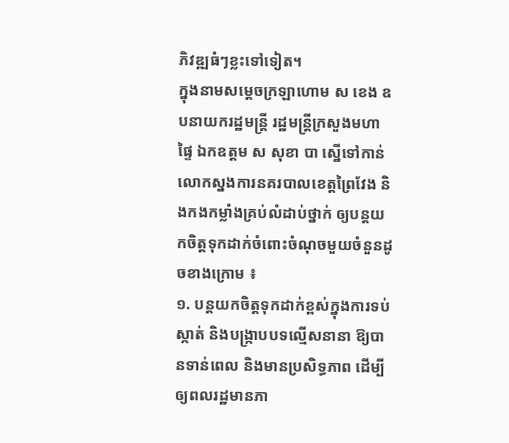ភិវឌ្ឍធំៗខ្លះទៅទៀត។
ក្នុងនាមសម្តេចក្រឡាហោម ស ខេង ឧបនាយករដ្ឋមន្ត្រី រដ្ឋមន្ត្រីក្រសួងមហាផ្ទៃ ឯកឧត្តម ស សុខា បា ស្នើទៅកាន់លោកស្នងការនគរបាលខេត្តព្រៃវែង និងកងកម្លាំងគ្រប់លំដាប់ថ្នាក់ ឲ្យបន្តយកចិត្តទុកដាក់ចំពោះចំណុចមួយចំនួនដូចខាងក្រោម ៖
១. បន្តយកចិត្តទុកដាក់ខ្ពស់ក្នុងការទប់ស្កាត់ និងបង្ក្រាបបទល្មើសនានា ឱ្យបានទាន់ពេល និងមានប្រសិទ្ធភាព ដើម្បីឲ្យពលរដ្ឋមានភា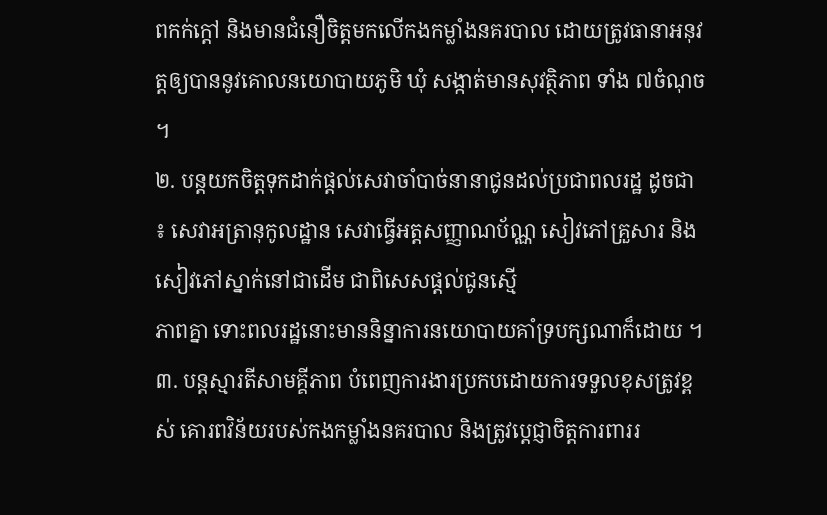ពកក់ក្តៅ និងមានជំនឿចិត្តមកលើកងកម្លាំងនគរបាល ដោយត្រូវធានាអនុវត្តឲ្យបាននូវគោលនយោបាយភូមិ ឃុំ សង្កាត់មានសុវត្ថិភាព ទាំង ៧ចំណុច ។
២. បន្តយកចិត្តទុកដាក់ផ្តល់សេវាចាំបាច់នានាជូនដល់ប្រជាពលរដ្ឋ ដូចជា ៖ សេវាអត្រានុកូលដ្ឋាន សេវាធ្វើអត្តសញ្ញាណប័ណ្ណ សៀវភៅគ្រួសារ និងសៀវភៅស្នាក់នៅជាដើម ជាពិសេសផ្តល់ជូនស្មើ
ភាពគ្នា ទោះពលរដ្ឋនោះមាននិន្នាការនយោបាយគាំទ្របក្សណាក៏ដោយ ។
៣. បន្តស្មារតីសាមគ្គីភាព បំពេញការងារប្រកបដោយការទទួលខុសត្រូវខ្ពស់ គោរពវិន័យរបស់កងកម្លាំងនគរបាល និងត្រូវប្តេជ្ញាចិត្តការពាររ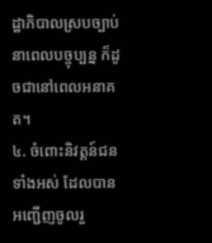ដ្ឋាភិបាលស្របច្បាប់នាពេលបច្ចុប្បន្ន ក៏ដូចជានៅពេលអនាគត។
៤. ចំពោះនិវត្តន៍ជនទាំងអស់ ដែលបានអញ្ជើញចូលរួ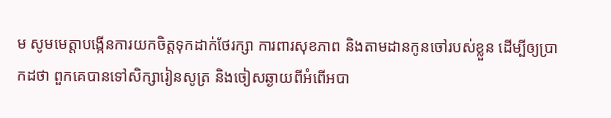ម សូមមេត្តាបង្កើនការយកចិត្តទុកដាក់ថែរក្សា ការពារសុខភាព និងតាមដានកូនចៅរបស់ខ្លួន ដើម្បីឲ្យប្រាកដថា ពួកគេបានទៅសិក្សារៀនសូត្រ និងចៀសឆ្ងាយពីអំពើអបា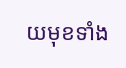យមុខទាំង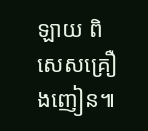ឡាយ ពិសេសគ្រឿងញៀន៕